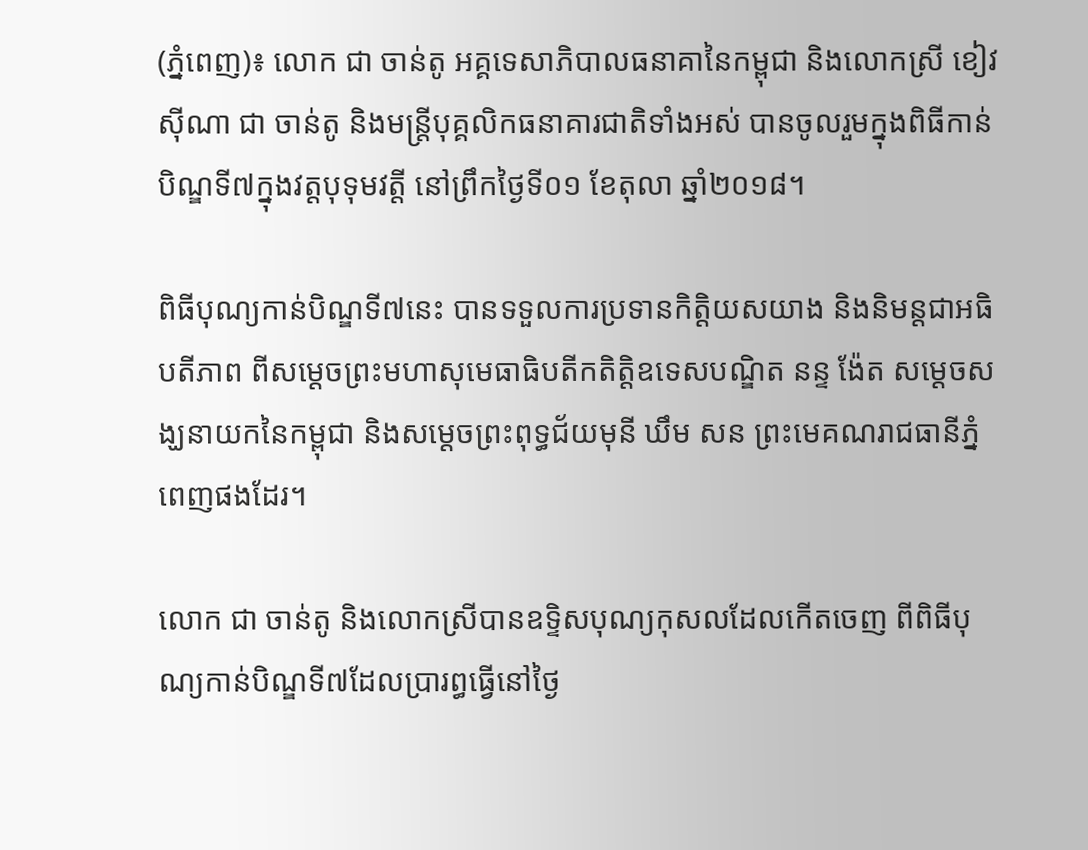(ភ្នំពេញ)៖ លោក ជា ចាន់តូ អគ្គទេសាភិបាលធនាគានៃកម្ពុជា និងលោកស្រី ខៀវ ស៊ីណា ជា ចាន់តូ និងមន្រ្តីបុគ្គលិកធនាគារជាតិទាំងអស់ បានចូលរួមក្នុងពិធីកាន់បិណ្ឌទី៧ក្នុងវត្តបុទុមវត្តី នៅព្រឹកថ្ងៃទី០១ ខែតុលា ឆ្នាំ២០១៨។

ពិធីបុណ្យកាន់បិណ្ឌទី៧នេះ បានទទួលការប្រទានកិត្តិយសយាង និងនិមន្តជាអធិបតីភាព ពីសម្ដេចព្រះមហាសុមេធាធិបតីកតិត្តិឧទេសបណ្ឌិត នន្ទ ង៉ែត សម្ដេចសង្ឃនាយកនៃកម្ពុជា និងសម្ដេចព្រះពុទ្ធជ័យមុនី ឃឹម សន ព្រះមេគណរាជធានីភ្នំពេញផងដែរ។

លោក ជា ចាន់តូ និងលោកស្រីបានឧទ្ទិសបុណ្យកុសលដែលកើតចេញ ពីពិធីបុណ្យកាន់បិណ្ឌទី៧ដែលប្រារព្ធធ្វើនៅថ្ងៃ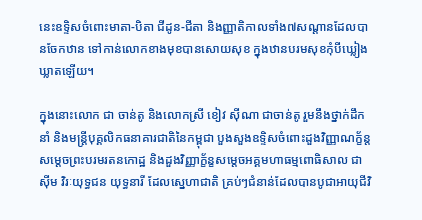នេះឧទ្ទិសចំពោះមាតា-បិតា ជីដូន-ជីតា និងញ្ញាតិកាលទាំង៧សណ្ដានដែលបានចែកឋាន ទៅកាន់លោកខាងមុខបានសោយសុខ ក្នុងឋានបរមសុខកុំបីឃ្លៀងឃ្លាតឡើយ។

ក្នុងនោះលោក ជា ចាន់តូ និងលោកស្រី ខៀវ ស៊ីណា ជាចាន់តូ រួមនឹងថ្នាក់ដឹកនាំ និងមន្រ្តីបុគ្គលិកធនាគារជាតិនៃកម្ពុជា បួងសួងឧទ្ទិសចំពោះដួងវិញ្ញាណក្ខ័ន្ត សម្ដេចព្រះបរមរតនកោដ្ឋ និងដួងវិញ្ញាក្ខ័ន្ខសម្តេចអគ្គមហាធម្មពោធិសាល ជា ស៊ីម វិរៈយុទ្ធជន យុទ្ធនារី ដែលស្នេហាជាតិ គ្រប់ៗជំនាន់ដែលបានបូជាអាយុជីវិ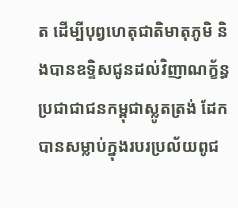ត ដើម្បីបុព្វហេតុជាតិមាតុភូមិ និងបានឧទ្ទិសជូនដល់វិញាណក្ខ័ន្ធ ប្រជាជាជនកម្ពុជាស្លូតត្រង់ ដែកបានសម្លាប់ក្នុងរបរប្រល័យពូជ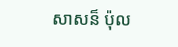សាសន៏ ប៉ុល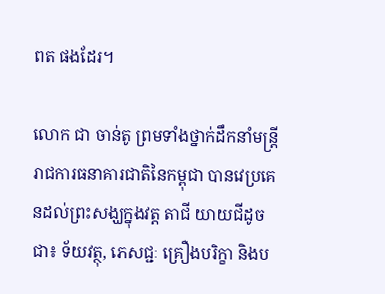ពត ផងដែរ។

លោក ជា ចាន់តូ ព្រមទាំងថ្នាក់ដឹកនាំមន្រ្តីរាជការធនាគារជាតិនៃកម្ពុជា បានវេប្រគេនដល់ព្រះសង្ឃក្នុងវត្ត តាជី យាយជីដូចជា៖ ទ័យវត្ថុ, ភេសជ្ជៈ គ្រឿងបរិក្ខា និងប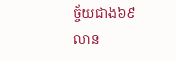ច្ច័យជាង៦៩លាន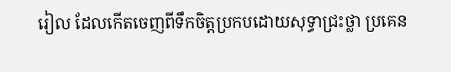រៀល ដែលកើតចេញពីទឹកចិត្តប្រកបដោយសុទ្ធាជ្រះថ្លា ប្រគេន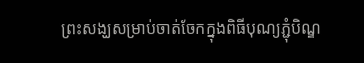ព្រះសង្ឃសម្រាប់ចាត់ចែកក្នុងពិធីបុណ្យភ្ជុំបិណ្ឌ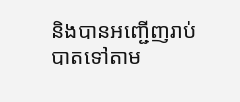និងបានអញ្ជើញរាប់បាតទៅតាម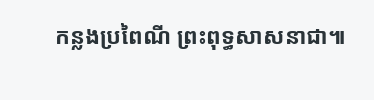កន្លងប្រពៃណី ព្រះពុទ្ធសាសនាជា៕